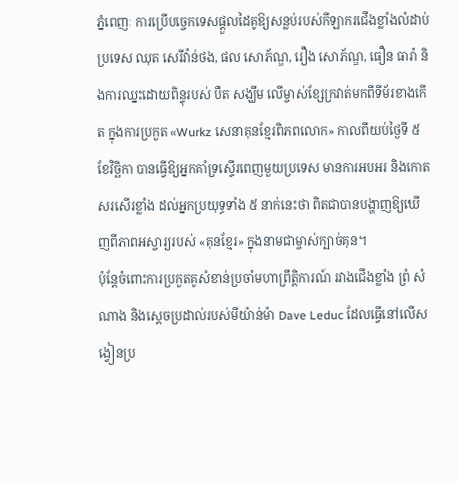ភ្នំពេញៈ ការប្រើបច្ចេកទេសផ្តួលដៃគូឱ្យសន្លប់របស់កីឡាករជើងខ្លាំងលំដាប់ប្រទេស ឈុត សេរីវ៉ាន់ថង, ផល សោភ័ណ្ឌ, រឿង សោភ័ណ្ឌ, ធឿន ធារ៉ា និងការឈ្នះដោយពិន្ទុរបស់ បឺត សង្ឃឹម លើម្ចាស់ខ្សែក្រវាត់មកពីទីម័រខាងកើត ក្នុងការប្រកួត «Wurkz សេនាគុនខ្មែរពិភពលោក» កាលពីយប់ថ្ងៃទី ៥ ខែវិច្ឆិកា បានធ្វើឱ្យអ្នកគាំទ្រស្ទើរពេញមួយប្រទេស មានការអបអរ និងកោតសរសើរខ្លាំង ដល់អ្នកប្រយុទ្ធទាំង ៥ នាក់នេះថា ពិតជាបានបង្ហាញឱ្យឃើញពីភាពអស្ចារ្យរបស់ «គុនខ្មែរ» ក្នុងនាមជាម្ចាស់ក្បាច់គុន។
ប៉ុន្តែចំពោះការប្រកួតគូសំខាន់ប្រចាំមហាព្រឹត្តិការណ៍ រវាងជើងខ្លាំង ព្រំ សំណាង និងស្តេចប្រដាល់របស់មីយ៉ាន់ម៉ា Dave Leduc ដែលធ្វើនៅលើសង្វៀនប្រ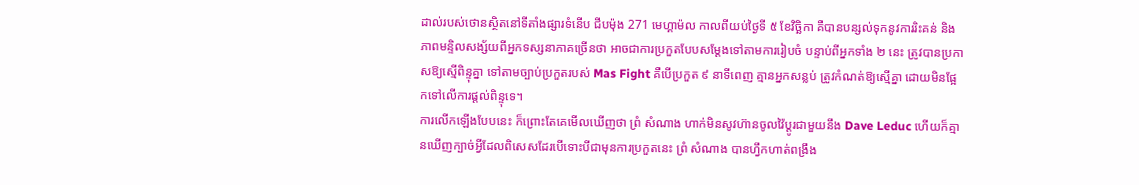ដាល់របស់ថោនស្ថិតនៅទីតាំងផ្សារទំនើប ជីបម៉ុង 271 មេហ្គាម៉ល កាលពីយប់ថ្ងៃទី ៥ ខែវិច្ឆិកា គឺបានបន្សល់ទុកនូវការរិះគន់ និងភាពមន្ទិលសង្ស័យពីអ្នកទស្សនាភាគច្រើនថា អាចជាការប្រកួតបែបសម្តែងទៅតាមការរៀបចំ បន្ទាប់ពីអ្នកទាំង ២ នេះ ត្រូវបានប្រកាសឱ្យស្មើពិន្ទុគ្នា ទៅតាមច្បាប់ប្រកួតរបស់ Mas Fight គឺបើប្រកួត ៩ នាទីពេញ គ្មានអ្នកសន្លប់ ត្រូវកំណត់ឱ្យស្មើគ្នា ដោយមិនផ្អែកទៅលើការផ្តល់ពិន្ទុទេ។
ការលើកឡើងបែបនេះ ក៏ព្រោះតែគេមើលឃើញថា ព្រំ សំណាង ហាក់មិនសូវហ៊ានចូលវ៉ៃប្តូរជាមួយនឹង Dave Leduc ហើយក៏គ្មានឃើញក្បាច់អ្វីដែលពិសេសដែរបើទោះបីជាមុនការប្រកួតនេះ ព្រំ សំណាង បានហ្វឹកហាត់ពង្រឹង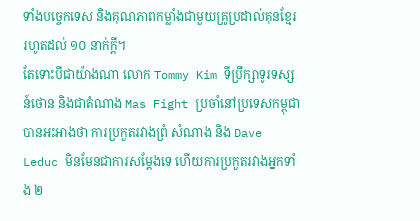ទាំងបច្ចេកទេស និងគុណភាពកម្លាំងជាមួយគ្រូប្រដាល់គុនខ្មែររហូតដល់ ១០ នាក់ក្ដី។
តែទោះបីជាយ៉ាងណា លោក Tommy Kim ទីប្រឹក្សាទូរទស្សន៍ថោន និងជាតំណាង Mas Fight ប្រចាំនៅប្រទេសកម្ពុជា បានអះអាងថា ការប្រកួតរវាងព្រំ សំណាង និង Dave Leduc មិនមែនជាការសម្តែងទេ ហើយការប្រកួតរវាងអ្នកទាំង ២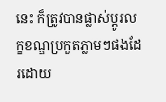នេះ ក៏ត្រូវបានផ្លាស់ប្តូរលក្ខខណ្ឌប្រកួតភ្លាមៗផងដែរដោយ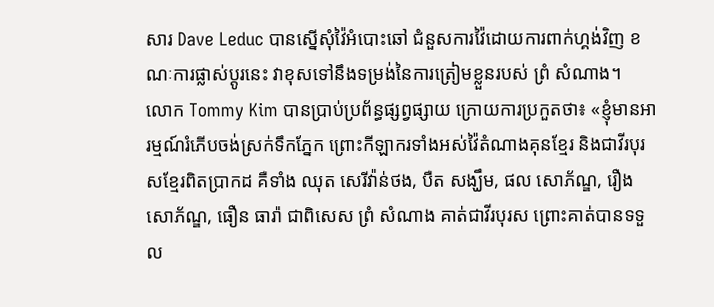សារ Dave Leduc បានស្នើសុំវ៉ៃអំបោះឆៅ ជំនួសការវ៉ៃដោយការពាក់ហ្គង់វិញ ខណៈការផ្លាស់ប្តូរនេះ វាខុសទៅនឹងទម្រង់នៃការត្រៀមខ្លួនរបស់ ព្រំ សំណាង។
លោក Tommy Kim បានប្រាប់ប្រព័ន្ធផ្សព្វផ្សាយ ក្រោយការប្រកួតថា៖ «ខ្ញុំមានអារម្មណ៍រំភើបចង់ស្រក់ទឹកភ្នែក ព្រោះកីឡាករទាំងអស់វ៉ៃតំណាងគុនខ្មែរ និងជាវីរបុរសខ្មែរពិតប្រាកដ គឺទាំង ឈុត សេរីវ៉ាន់ថង, បឺត សង្ឃឹម, ផល សោភ័ណ្ឌ, រឿង សោភ័ណ្ឌ, ធឿន ធារ៉ា ជាពិសេស ព្រំ សំណាង គាត់ជាវីរបុរស ព្រោះគាត់បានទទួល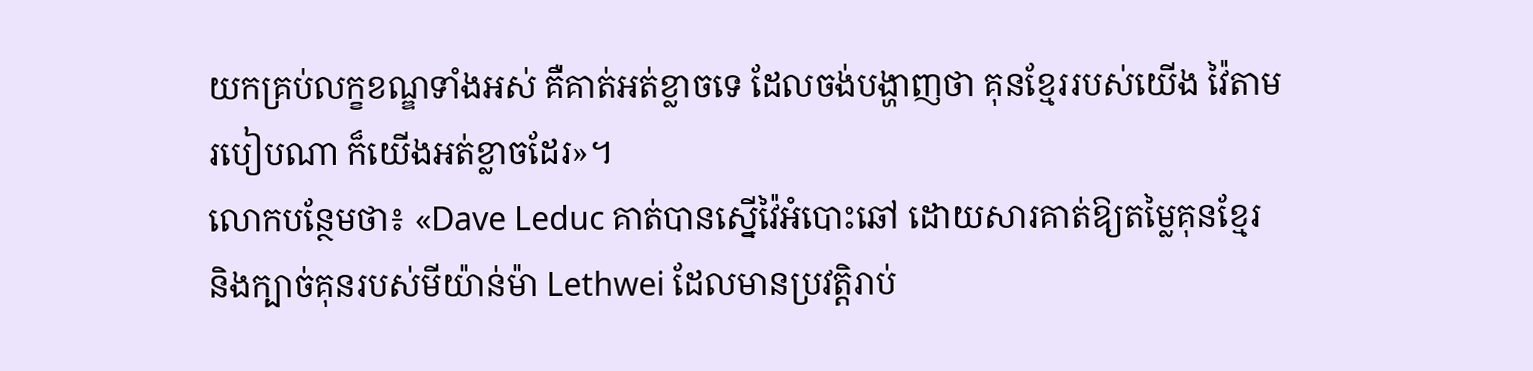យកគ្រប់លក្ខខណ្ឌទាំងអស់ គឺគាត់អត់ខ្លាចទេ ដែលចង់បង្ហាញថា គុនខ្មែររបស់យើង វ៉ៃតាមរបៀបណា ក៏យើងអត់ខ្លាចដែរ»។
លោកបន្ថែមថា៖ «Dave Leduc គាត់បានស្នើវ៉ៃអំបោះឆៅ ដោយសារគាត់ឱ្យតម្លៃគុនខ្មែរ និងក្បាច់គុនរបស់មីយ៉ាន់ម៉ា Lethwei ដែលមានប្រវត្តិរាប់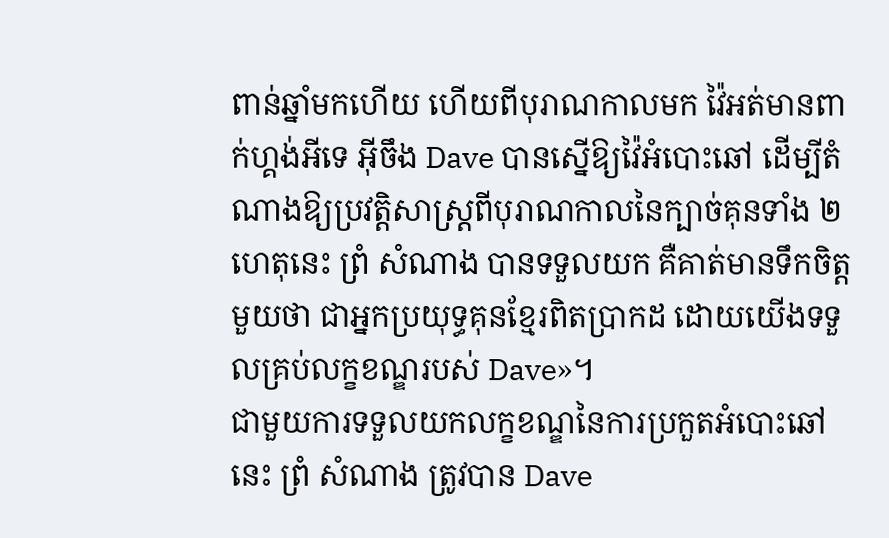ពាន់ឆ្នាំមកហើយ ហើយពីបុរាណកាលមក វ៉ៃអត់មានពាក់ហ្គង់អីទេ អ៊ីចឹង Dave បានស្នើឱ្យវ៉ៃអំបោះឆៅ ដើម្បីតំណាងឱ្យប្រវត្តិសាស្ត្រពីបុរាណកាលនៃក្បាច់គុនទាំង ២ ហេតុនេះ ព្រំ សំណាង បានទទួលយក គឺគាត់មានទឹកចិត្តមួយថា ជាអ្នកប្រយុទ្ធគុនខ្មែរពិតប្រាកដ ដោយយើងទទួលគ្រប់លក្ខខណ្ឌរបស់ Dave»។
ជាមួយការទទួលយកលក្ខខណ្ឌនៃការប្រកួតអំបោះឆៅនេះ ព្រំ សំណាង ត្រូវបាន Dave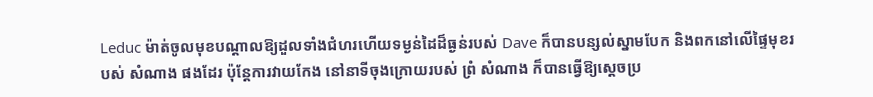Leduc ម៉ាត់ចូលមុខបណ្តាលឱ្យដួលទាំងជំហរហើយទម្ងន់ដៃដ៏ធ្ងន់របស់ Dave ក៏បានបន្សល់ស្នាមបែក និងពកនៅលើផ្ទៃមុខរបស់ សំណាង ផងដែរ ប៉ុន្តែការវាយកែង នៅនាទីចុងក្រោយរបស់ ព្រំ សំណាង ក៏បានធ្វើឱ្យស្តេចប្រ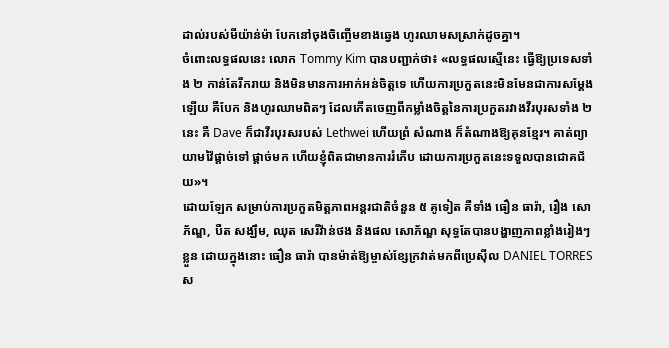ដាល់របស់មីយ៉ាន់ម៉ា បែកនៅចុងចិញ្ចើមខាងឆ្វេង ហូរឈាមសស្រាក់ដូចគ្នា។
ចំពោះលទ្ធផលនេះ លោក Tommy Kim បានបញ្ជាក់ថា៖ «លទ្ធផលស្មើនេះ ធ្វើឱ្យប្រទេសទាំង ២ កាន់តែរីករាយ និងមិនមានការអាក់អន់ចិត្តទេ ហើយការប្រកួតនេះមិនមែនជាការសម្តែងឡើយ គឺបែក និងហូរឈាមពិតៗ ដែលកើតចេញពីកម្លាំងចិត្តនៃការប្រកួតរវាងវីរបុរសទាំង ២ នេះ គឺ Dave ក៏ជាវីរបុរសរបស់ Lethwei ហើយព្រំ សំណាង ក៏តំណាងឱ្យគុនខ្មែរ។ គាត់ព្យាយាមវ៉ៃផ្តាច់ទៅ ផ្តាច់មក ហើយខ្ញុំពិតជាមានការរំភើប ដោយការប្រកួតនេះទទួលបានជោគជ័យ»។
ដោយឡែក សម្រាប់ការប្រកួតមិត្តភាពអន្តរជាតិចំនួន ៥ គូទៀត គឺទាំង ធឿន ធារ៉ា, រឿង សោភ័ណ្ឌ, បឺត សង្ឃឹម, ឈុត សេរីវ៉ាន់ថង និងផល សោភ័ណ្ឌ សុទ្ធតែបានបង្ហាញភាពខ្លាំងរៀងៗខ្លួន ដោយក្នុងនោះ ធឿន ធារ៉ា បានម៉ាត់ឱ្យម្ចាស់ខ្សែក្រវាត់មកពីប្រេស៊ីល DANIEL TORRES ស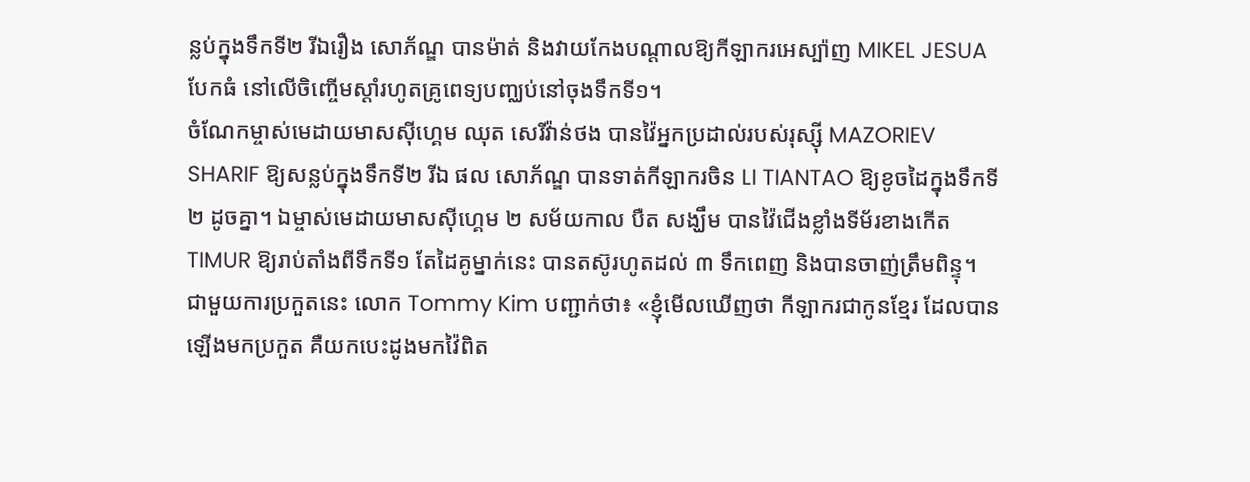ន្លប់ក្នុងទឹកទី២ រីឯរឿង សោភ័ណ្ឌ បានម៉ាត់ និងវាយកែងបណ្តាលឱ្យកីឡាករអេស្ប៉ាញ MIKEL JESUA បែកធំ នៅលើចិញ្ចើមស្តាំរហូតគ្រូពេទ្យបញ្ឈប់នៅចុងទឹកទី១។
ចំណែកម្ចាស់មេដាយមាសស៊ីហ្គេម ឈុត សេរីវ៉ាន់ថង បានវ៉ៃអ្នកប្រដាល់របស់រុស្ស៊ី MAZORIEV SHARIF ឱ្យសន្លប់ក្នុងទឹកទី២ រីឯ ផល សោភ័ណ្ឌ បានទាត់កីឡាករចិន LI TIANTAO ឱ្យខូចដៃក្នុងទឹកទី២ ដូចគ្នា។ ឯម្ចាស់មេដាយមាសស៊ីហ្គេម ២ សម័យកាល បឺត សង្ឃឹម បានវ៉ៃជើងខ្លាំងទីម័រខាងកើត TIMUR ឱ្យរាប់តាំងពីទឹកទី១ តែដៃគូម្នាក់នេះ បានតស៊ូរហូតដល់ ៣ ទឹកពេញ និងបានចាញ់ត្រឹមពិន្ទុ។
ជាមួយការប្រកួតនេះ លោក Tommy Kim បញ្ជាក់ថា៖ «ខ្ញុំមើលឃើញថា កីឡាករជាកូនខ្មែរ ដែលបានឡើងមកប្រកួត គឺយកបេះដូងមកវ៉ៃពិត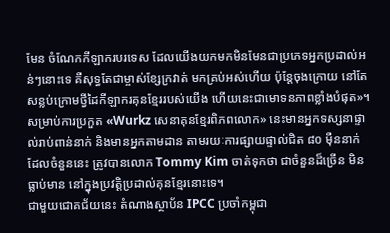មែន ចំណែកកីឡាករបរទេស ដែលយើងយកមកមិនមែនជាប្រភេទអ្នកប្រដាល់អន់ៗនោះទេ គឺសុទ្ធតែជាម្ចាស់ខ្សែក្រវាត់ មកគ្រប់អស់ហើយ ប៉ុន្តែចុងក្រោយ នៅតែសន្លប់ក្រោមថ្វីដៃកីឡាករគុនខ្មែររបស់យើង ហើយនេះជាមោទនភាពខ្លាំងបំផុត»។
សម្រាប់ការប្រកួត «Wurkz សេនាគុនខ្មែរពិភពលោក» នេះមានអ្នកទស្សនាផ្ទាល់រាប់ពាន់នាក់ និងមានអ្នកតាមដាន តាមរយៈការផ្សាយផ្ទាល់ជិត ៨០ ម៉ឺននាក់ ដែលចំនួននេះ ត្រូវបានលោក Tommy Kim ចាត់ទុកថា ជាចំនួនដ៏ច្រើន មិនធ្លាប់មាន នៅក្នុងប្រវត្តិប្រដាល់គុនខ្មែរនោះទេ។
ជាមួយជោគជ័យនេះ តំណាងស្ថាប័ន IPCC ប្រចាំកម្ពុជា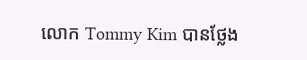លោក Tommy Kim បានថ្លែង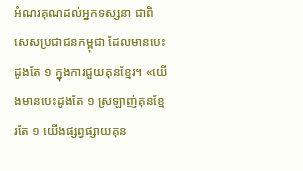អំណរគុណដល់អ្នកទស្សនា ជាពិសេសប្រជាជនកម្ពុជា ដែលមានបេះដូងតែ ១ ក្នុងការជួយគុនខ្មែរ។ «យើងមានបេះដូងតែ ១ ស្រឡាញ់គុនខ្មែរតែ ១ យើងផ្សព្វផ្សាយគុន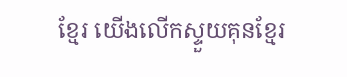ខ្មែរ យើងលើកស្ទួយគុនខ្មែរ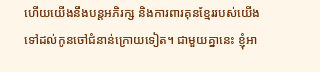ហើយយើងនឹងបន្តអភិរក្ស និងការពារគុនខ្មែររបស់យើងទៅដល់កូនចៅជំនាន់ក្រោយទៀត។ ជាមួយគ្នានេះ ខ្ញុំអា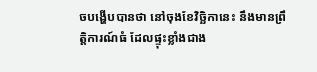ចបង្ហើបបានថា នៅចុងខែវិច្ឆិកានេះ នឹងមានព្រឹត្តិការណ៍ធំ ដែលផ្ទុះខ្លាំងជាង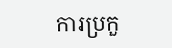ការប្រកួ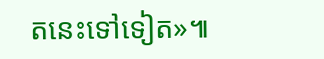តនេះទៅទៀត»៕